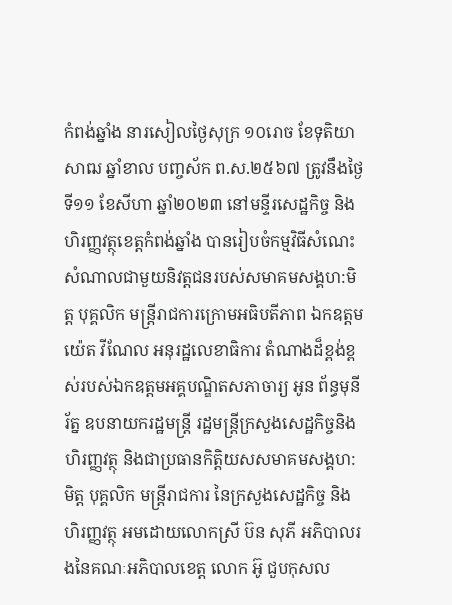កំពង់ឆ្នាំង នារសៀលថ្ងៃសុក្រ ១០រោច ខែទុតិយាសាឍ ឆ្នាំខាល បញ្ចស័ក ព.ស.២៥៦៧ ត្រូវនឹងថ្ងៃទី១១ ខែសីហា ឆ្នាំ២០២៣ នៅមន្ទីរសេដ្ឋកិច្ច និងហិរញ្ញវត្ថុខេត្តកំពង់ឆ្នាំង បានរៀបចំកម្មវិធីសំណេះសំណាលជាមួយនិវត្តជនរបស់សមាគមសង្គហ:មិត្ត បុគ្គលិក មន្រ្តីរាជការក្រោមអធិបតីភាព ឯកឧត្តម យ៉េត វីណែល អនុរដ្ឋលេខាធិការ តំណាងដ៏ខ្ពង់ខ្ពស់របស់ឯកឧត្តមអគ្គបណ្ឌិតសភាចារ្យ អូន ព័ន្ធមុនីរ័ត្ន ឧបនាយករដ្ឋមន្ត្រី រដ្ឋមន្រ្តីក្រសួងសេដ្ឋកិច្ចនិងហិរញ្ញវត្ថុ និងជាប្រធានកិត្តិយសសមាគមសង្គហ:មិត្ត បុគ្គលិក មន្រ្តីរាជការ នៃក្រសួងសេដ្ឋកិច្ច និងហិរញ្ញវត្ថុ អមដោយលោកស្រី ប៊ន សុភី អភិបាលរងនៃគណៈអភិបាលខេត្ត លោក អ៊ូ ជួបកុសល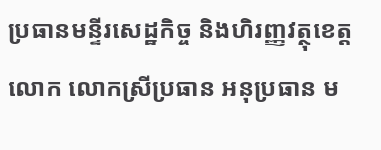ប្រធានមន្ទីរសេដ្ឋកិច្ច និងហិរញ្ញវត្ថុខេត្ត លោក លោកស្រីប្រធាន អនុប្រធាន ម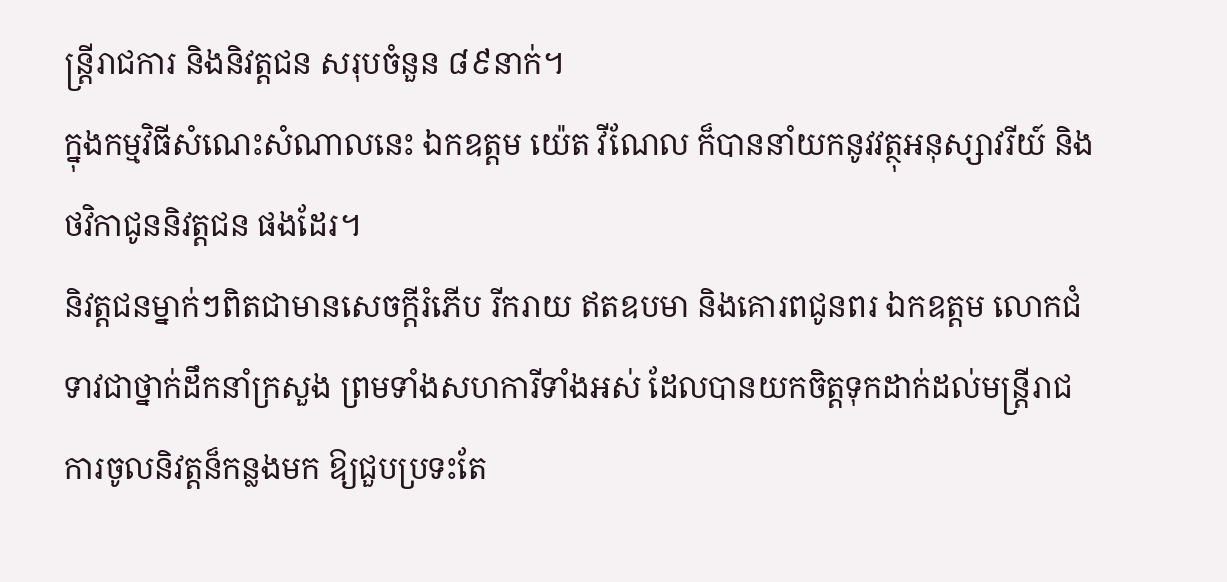ន្រ្ដីរាជការ និងនិវត្តជន សរុបចំនួន ៨៩នាក់។
ក្នុងកម្មវិធីសំណេះសំណាលនេះ ឯកឧត្តម យ៉េត វីណែល ក៏បាននាំយកនូវវត្ថុអនុស្សាវរីយ៍ និងថវិកាជូននិវត្តជន ផងដែរ។
និវត្តជនម្នាក់ៗពិតជាមានសេចក្តីរំភើប រីករាយ ឥតឧបមា និងគោរពជូនពរ ឯកឧត្តម លោកជំទាវជាថ្នាក់ដឹកនាំក្រសួង ព្រមទាំងសហការីទាំងអស់ ដែលបានយកចិត្តទុកដាក់ដល់មន្រ្តីរាជការចូលនិវត្តន៏កន្លងមក ឱ្យជួបប្រទះតែ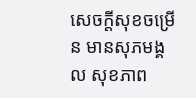សេចក្តីសុខចម្រើន មានសុភមង្គល សុខភាព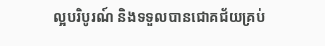ល្អបរិបូរណ៍ និងទទួលបានជោគជ័យគ្រប់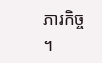ភារកិច្ច ។